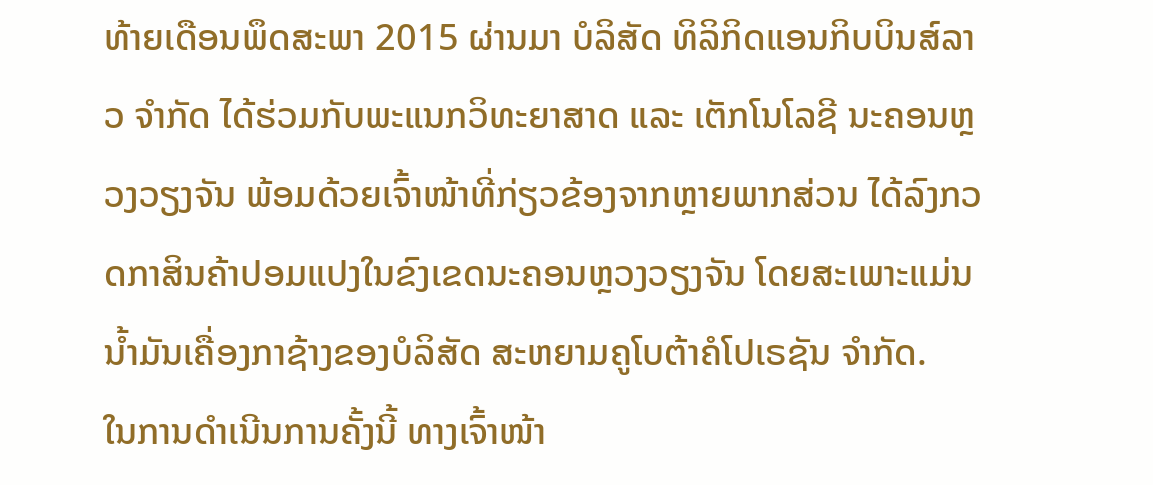ທ້າຍເດືອນພຶດສະພາ 2015 ຜ່ານມາ ບໍລິສັດ ທິລິກິດແອນກິບບິນສ໌ລາວ ຈຳກັດ ໄດ້ຮ່ວມກັບພະແນກວິທະຍາສາດ ແລະ ເຕັກໂນໂລຊີ ນະຄອນຫຼວງວຽງຈັນ ພ້ອມດ້ວຍເຈົ້າໜ້າທີ່ກ່ຽວຂ້ອງຈາກຫຼາຍພາກສ່ວນ ໄດ້ລົງກວດກາສິນຄ້າປອມແປງໃນຂົງເຂດນະຄອນຫຼວງວຽງຈັນ ໂດຍສະເພາະແມ່ນນ້ຳມັນເຄື່ອງກາຊ້າງຂອງບໍລິສັດ ສະຫຍາມຄູໂບຕ້າຄໍໂປເຣຊັນ ຈຳກັດ.
ໃນການດຳເນີນການຄັ້ງນີ້ ທາງເຈົ້າໜ້າ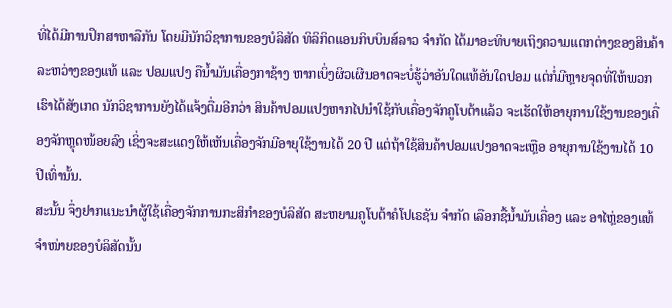ທີ່ໄດ້ມີການປຶກສາຫາລືກັນ ໂດຍມີນັກວິຊາການຂອງບໍລິສັດ ທິລິກິດແອນກິບບິນສ໌ລາວ ຈຳກັດ ໄດ້ມາອະທິບາຍເຖິງຄວາມແຕກຕ່າງຂອງສິນຄ້າລະຫວ່າງຂອງແທ້ ແລະ ປອມແປງ ຄືນ້ຳມັນເຄື່ອງກາຊ້າງ ຫາກເບິ່ງຜິວເຜີນອາດຈະບໍ່ຮູ້ວ່າອັນໃດແທ້ອັນໃດປອມ ແຕ່ກໍ່ມີຫຼາຍຈຸດທີ່ໃຫ້ພວກເຮົາໄດ້ສັງເກດ ນັກວິຊາການຍັງໄດ້ແຈ້ງຕື່ມອີກວ່າ ສິນຄ້າປອມແປງຫາກໄປນຳໃຊ້ກັບເຄື່ອງຈັກຄູໂບຕ້າແລ້ວ ຈະເຮັດໃຫ້ອາຍຸການໃຊ້ງານຂອງເຄື່ອງຈັກຫຼຸດໜ້ອຍລົງ ເຊິ່ງຈະສະແດງໃຫ້ເຫັນເຄື່ອງຈັກມີອາຍຸໃຊ້ງານໄດ້ 20 ປີ ແຕ່ຖ້າໃຊ້ສິນຄ້າປອມແປງອາດຈະເຫຼືອ ອາຍຸການໃຊ້ງານໄດ້ 10 ປີເທົ່ານັ້ນ.
ສະນັ້ນ ຈຶ່ງຢາກແນະນຳຜູ້ໃຊ້ເຄື່ອງຈັກການກະສິກຳຂອງບໍລິສັດ ສະຫຍາມຄູໂບຕ້າຄໍໂປເຣຊັນ ຈຳກັດ ເລືອກຊື້ນ້ຳມັນເຄື່ອງ ແລະ ອາໄຫຼ່ຂອງແທ້ຈຳໜ່າຍຂອງບໍລິສັດນັ້ນ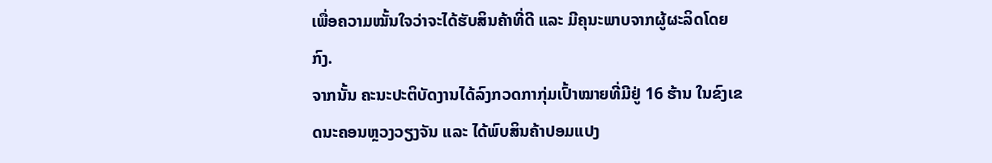ເພື່ອຄວາມໝັ້ນໃຈວ່າຈະໄດ້ຮັບສິນຄ້າທີ່ດີ ແລະ ມີຄຸນະພາບຈາກຜູ້ຜະລິດໂດຍກົງ.
ຈາກນັ້ນ ຄະນະປະຕິບັດງານໄດ້ລົງກວດກາກຸ່ມເປົ້າໝາຍທີ່ມີຢູ່ 16 ຮ້ານ ໃນຂົງເຂດນະຄອນຫຼວງວຽງຈັນ ແລະ ໄດ້ພົບສິນຄ້າປອມແປງ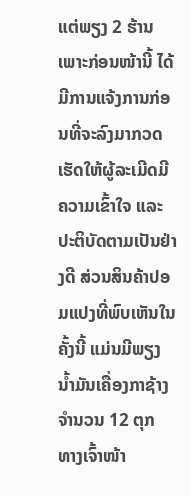ແຕ່ພຽງ 2 ຮ້ານ ເພາະກ່ອນໜ້ານີ້ ໄດ້ມີການແຈ້ງການກ່ອນທີ່ຈະລົງມາກວດ ເຮັດໃຫ້ຜູ້ລະເມີດມີຄວາມເຂົ້າໃຈ ແລະ ປະຕິບັດຕາມເປັນຢ່າງດີ ສ່ວນສິນຄ້າປອມແປງທີ່ພົບເຫັນໃນຄັ້ງນີ້ ແມ່ນມີພຽງນ້ຳມັນເຄື່ອງກາຊ້າງ ຈຳນວນ 12 ຕຸກ ທາງເຈົ້າໜ້າ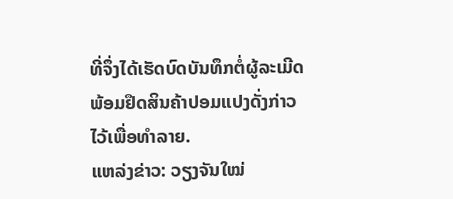ທີ່ຈຶ່ງໄດ້ເຮັດບົດບັນທຶກຕໍ່ຜູ້ລະເມີດ ພ້ອມຢຶດສິນຄ້າປອມແປງດັ່ງກ່າວ ໄວ້ເພື່ອທຳລາຍ.
ແຫລ່ງຂ່າວ: ວຽງຈັນໃໝ່